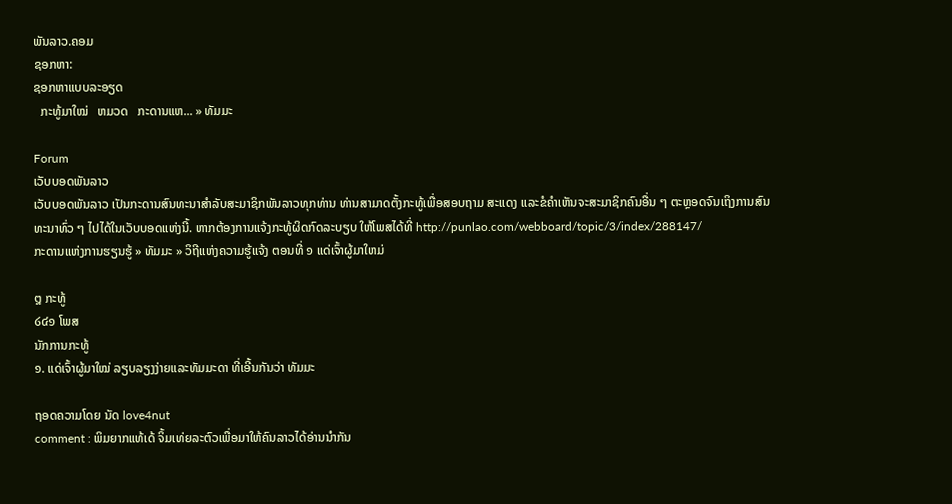ພັນລາວ.ຄອມ
ຊອກຫາ:
ຊອກຫາແບບລະອຽດ
  ກະທູ້ມາໃໝ່   ຫມວດ   ກະດານແຫ... » ທັມມະ

Forum
ເວັບບອດພັນລາວ
ເວັບບອດພັນລາວ ເປັນກະດານສົນທະນາສຳລັບສະມາຊິກພັນລາວທຸກທ່ານ ທ່ານສາມາດຕັ້ງກະທູ້ເພື່ອສອບຖາມ ສະແດງ ແລະຂໍຄຳເຫັນຈະສະມາຊິກຄົນອື່ນ ໆ ຕະຫຼອດຈົນເຖິງການສົນທະນາທົ່ວ ໆ ໄປໄດ້ໃນເວັບບອດແຫ່ງນີ້. ຫາກຕ້ອງການແຈ້ງກະທູ້ຜິດກົດລະບຽບ ໃຫ້ໂພສໄດ້ທີ່ http://punlao.com/webboard/topic/3/index/288147/
ກະດານແຫ່ງການຮຽນຮູ້ » ທັມມະ » ວິຖີແຫ່ງຄວາມຮູ້ແຈ້ງ ຕອນທີ່ ໑ ແດ່ເຈົ້າຜູ້ມາໃຫມ່

໘ ກະທູ້
໒໔໑ ໂພສ
ນັກການກະທູ້
໑. ແດ່ເຈົ້າຜູ້ມາໃໝ່ ລຽບລຽງງ່າຍແລະທັມມະດາ ທີ່ເອີ້ນກັນວ່າ ທັມມະ

ຖອດຄວາມໂດຍ ນັດ love4nut
comment : ພິມຍາກແທ້ເດ້ ຈິ້ມເທ່ຍລະຕົວເພື່ອມາໃຫ້ຄົນລາວໄດ້ອ່ານນຳກັນ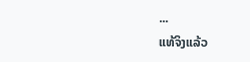...
ແທ້ຈິງແລ້ວ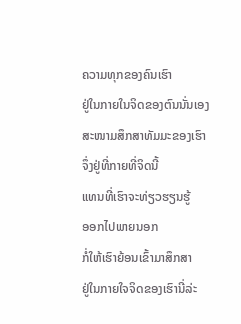ຄວາມທຸກຂອງຄົນເຮົາ
ຢູ່ໃນກາຍໃນຈິດຂອງຕົນນັ່ນເອງ
ສະໜາມສຶກສາທັມມະຂອງເຮົາ
ຈຶ່ງຢູ່ທີ່ກາຍທີ່ຈິດນີ້
ແທນທີ່ເຮົາຈະທ່ຽວຮຽນຮູ້
ອອກໄປພາຍນອກ
ກໍ່ໃຫ້ເຮົາຍ້ອນເຂົ້າມາສຶກສາ
ຢູ່ໃນກາຍໃຈຈິດຂອງເຮົານີ່ລ່ະ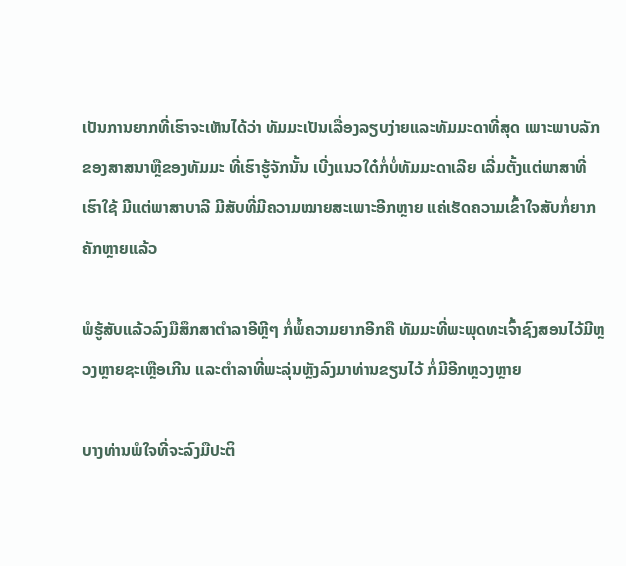ເປັນການຍາກທີ່ເຮົາຈະເຫັນໄດ້ວ່າ ທັມມະເປັນເລື່ອງລຽບງ່າຍແລະທັມມະດາທີ່ສຸດ ເພາະພາບລັກຂອງສາສນາຫຼືຂອງທັມມະ ທີ່ເຮົາຮູ້ຈັກນັ້ນ ເບີ່ງແນວໃດ໋ກໍ່ບໍ່ທັມມະດາເລີຍ ເລີ່ມຕັ້ງແຕ່ພາສາທີ່ເຮົາໃຊ້ ມີແຕ່ພາສາບາລີ ມີສັບທີ່ມີຄວາມໝາຍສະເພາະອີກຫຼາຍ ແຄ່ເຮັດຄວາມເຂົ້າໃຈສັບກໍ່ຍາກຄັກຫຼາຍແລ້ວ

ພໍຮູ້ສັບແລ້ວລົງມືສຶກສາຕຳລາອີຫຼີໆ ກໍ່ພໍ້ຄວາມຍາກອີກຄື ທັມມະທີ່ພະພຸດທະເຈົ້າຊົງສອນໄວ້ມີຫຼວງຫຼາຍຊະເຫຼືອເກີນ ແລະຕຳລາທີ່ພະລຸ່ນຫຼັງລົງມາທ່ານຂຽນໄວ້ ກໍ່ມີອີກຫຼວງຫຼາຍ

ບາງທ່ານພໍໃຈທີ່ຈະລົງມືປະຕິ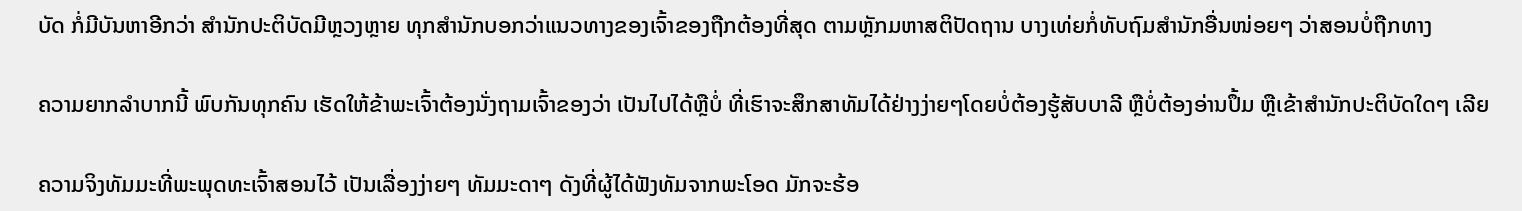ບັດ ກໍ່ມີບັນຫາອີກວ່າ ສຳນັກປະຕິບັດມີຫຼວງຫຼາຍ ທຸກສຳນັກບອກວ່າແນວທາງຂອງເຈົ້າຂອງຖືກຕ້ອງທີ່ສຸດ ຕາມຫຼັກມຫາສຕິປັດຖານ ບາງເທ່ຍກໍ່ທັບຖົມສຳນັກອື່ນໜ່ອຍໆ ວ່າສອນບໍ່ຖືກທາງ

ຄວາມຍາກລຳບາກນີ້ ພົບກັນທຸກຄົນ ເຮັດໃຫ້ຂ້າພະເຈົ້າຕ້ອງນັ່ງຖາມເຈົ້າຂອງວ່າ ເປັນໄປໄດ້ຫຼືບໍ່ ທີ່ເຮົາຈະສຶກສາທັມໄດ້ຢ່າງງ່າຍໆໂດຍບໍ່ຕ້ອງຮູ້ສັບບາລີ ຫຼືບໍ່ຕ້ອງອ່ານປຶ້ມ ຫຼືເຂ້າສຳນັກປະຕິບັດໃດໆ ເລີຍ

ຄວາມຈິງທັມມະທີ່ພະພຸດທະເຈົ້າສອນໄວ້ ເປັນເລື່ອງງ່າຍໆ ທັມມະດາໆ ດັງທີ່ຜູ້ໄດ້ຟັງທັມຈາກພະໂອດ ມັກຈະຮ້ອ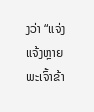ງວ່າ “ແຈ່ງແຈ້ງຫຼາຍພະເຈົ້າຂ້າ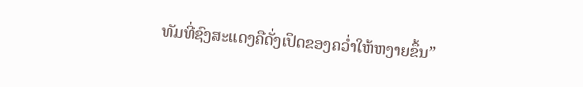ທັມທີ່ຊົງສະແດງຄືດັ່ງເປຶດຂອງຄວ່ຳໃຫ້ຫງາຍຂຶ້ນ”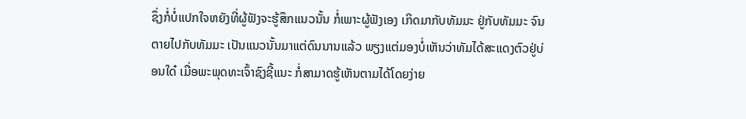ຊຶ່ງກໍ່ບໍ່ແປກໃຈຫຍັງທີ່ຜູ້ຟັງຈະຮູ້ສຶກແນວນັ້ນ ກໍ່ເພາະຜູ້ຟັງເອງ ເກິດມາກັບທັມມະ ຢູ່ກັບທັມມະ ຈົນຕາຍໄປກັບທັມມະ ເປັນແນວນັ້ນມາແຕ່ດົນນານແລ້ວ ພຽງແຕ່ມອງບໍ່ເຫັນວ່າທັມໄດ້ສະແດງຕົວຢູ່ບ່ອນໃດ໋ ເມື່ອພະພຸດທະເຈົ້າຊົງຊີ້ແນະ ກໍ່ສາມາດຮູ້ເຫັນຕາມໄດ້ໂດຍງ່າຍ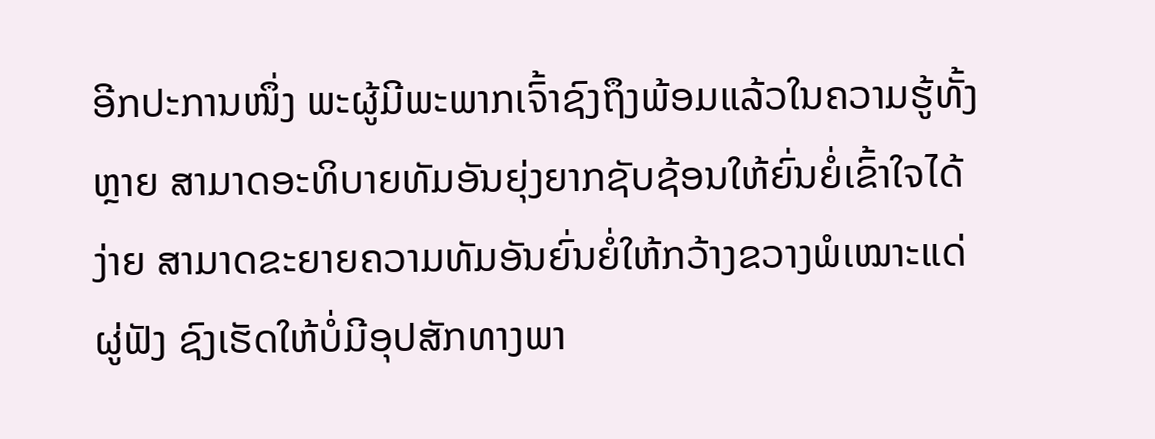ອີກປະການໜຶ່ງ ພະຜູ້ມີພະພາກເຈົ້າຊົງຖຶງພ້ອມແລ້ວໃນຄວາມຮູ້ທັ້ງຫຼາຍ ສາມາດອະທິບາຍທັມອັນຍຸ່ງຍາກຊັບຊ້ອນໃຫ້ຍົ່ນຍໍ່ເຂົ້າໃຈໄດ້ງ່າຍ ສາມາດຂະຍາຍຄວາມທັມອັນຍົ່ນຍໍ່ໃຫ້ກວ້າງຂວາງພໍເໝາະແດ່ຜູ່ຟັງ ຊົງເຮັດໃຫ້ບໍ່ມີອຸປສັກທາງພາ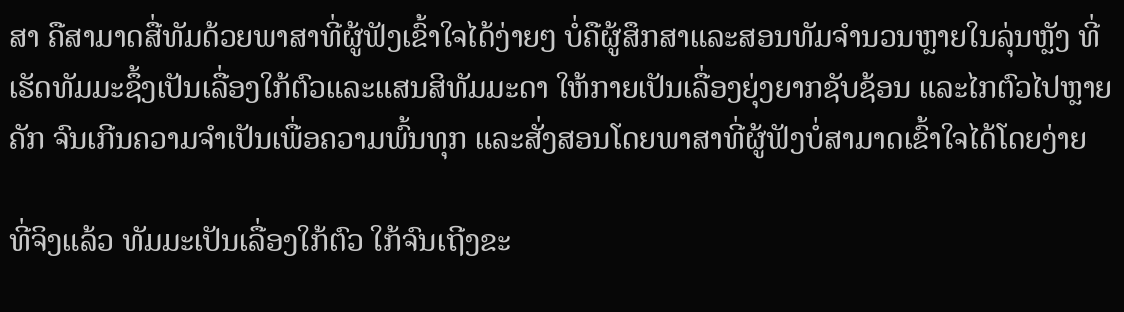ສາ ຄືສາມາດສື່ທັມດ້ວຍພາສາທີ່ຜູ້ຟັງເຂົ້າໃຈໄດ້ງ່າຍໆ ບໍ່ຄືຜູ້ສຶກສາແລະສອນທັມຈຳນວນຫຼາຍໃນລຸ່ນຫຼັງ ທີ່ເຮັດທັມມະຊຶ້ງເປັນເລື່ອງໃກ້ຕົວແລະແສນສິທັມມະດາ ໃຫ້ກາຍເປັນເລື່ອງຍຸ່ງຍາກຊັບຊ້ອນ ແລະໄກຕົວໄປຫຼາຍຄັກ ຈົນເກີນຄວາມຈຳເປັນເພື່ອຄວາມພົ້ນທຸກ ແລະສັ່ງສອນໂດຍພາສາທີ່ຜູ້ຟັງບໍ່ສາມາດເຂົ້າໃຈໄດ້ໂດຍງ່າຍ

ທີ່ຈິງແລ້ວ ທັມມະເປັນເລື່ອງໃກ້ຕົວ ໃກ້ຈົນເຖີງຂະ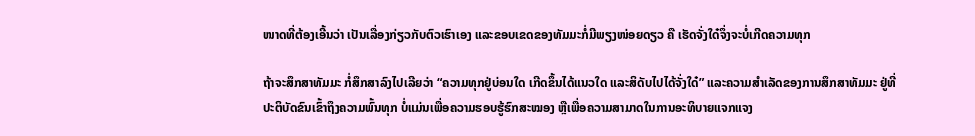ໜາດທີ່ຕ້ອງເອີ້ນວ່າ ເປັນເລື່ອງກ່ຽວກັບຕົວເຮົາເອງ ແລະຂອບເຂດຂອງທັມມະກໍ່ມີພຽງໜ່ອຍດຽວ ຄື ເຮັດຈັ່ງໃດ໋ຈຶ່ງຈະບໍ່ເກີດຄວາມທຸກ

ຖ້າຈະສຶກສາທັມມະ ກໍ່ສຶກສາລົງໄປເລີຍວ່າ “ຄວາມທຸກຢູ່ບ່ອນໃດ ເກີດຂຶ້ນໄດ້ແນວໃດ ແລະສິດັບໄປໄດ້ຈັ່ງໃດ໋” ແລະຄວາມສຳເລັດຂອງການສຶກສາທັມມະ ຢູ່ທີ່ປະຕິບັດຂົນເຂົ້າຖຶງຄວາມພົ້ນທຸກ ບໍ່ແມ່ນເພື່ອຄວາມຮອບຮູ້ຮົກສະໝອງ ຫຼືເພື່ອຄວາມສາມາດໃນການອະທິບາຍແຈກແຈງ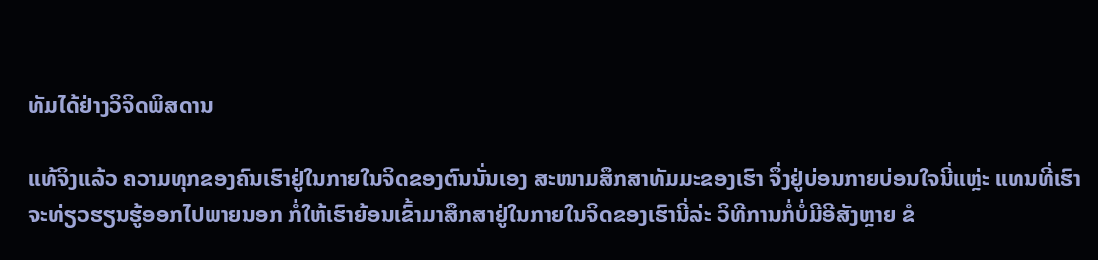ທັມໄດ້ຢ່າງວິຈິດພິສດານ

ແທ້ຈິງແລ້ວ ຄວາມທຸກຂອງຄົນເຮົາຢູ່ໃນກາຍໃນຈິດຂອງຕົນນັ່ນເອງ ສະໜາມສຶກສາທັມມະຂອງເຮົາ ຈຶ່ງຢູ່ບ່ອນກາຍບ່ອນໃຈນີ່ແຫຼ່ະ ແທນທີ່ເຮົາຈະທ່ຽວຮຽນຮູ້ອອກໄປພາຍນອກ ກໍ່ໃຫ້ເຮົາຍ້ອນເຂົ້າມາສຶກສາຢູ່ໃນກາຍໃນຈິດຂອງເຮົານີ່ລ່ະ ວິທີການກໍ່ບໍ່ມີອີສັງຫຼາຍ ຂໍ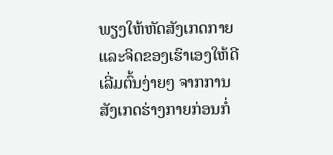ພຽງໃຫ້ຫັດສັງເກດກາຍແລະຈິດຂອງເຮົາເອງໃຫ້ດີ ເລີ່ມຕົ້ນງ່າຍໆ ຈາກການສັງເກດຮ່າງກາຍກ່ອນກໍ່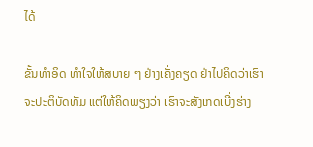ໄດ້

ຂັ້ນທຳອິດ ທຳໃຈໃຫ້ສບາຍ ໆ ຢ່າງເຄັ່ງຄຽດ ຢ່າໄປຄິດວ່າເຮົາຈະປະຕິບັດທັມ ແຕ່ໃຫ້ຄິດພຽງວ່າ ເຮົາຈະສັງເກດເບີ່ງຮ່າງ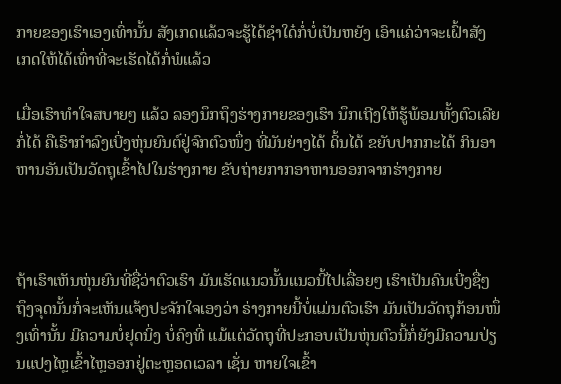ກາຍຂອງເຮົາເອງເທົ່ານັ້ນ ສັງເກດແລ້ວຈະຮູ້ໄດ້ຊຳໃດ໋ກໍ່ບໍ່ເປັນຫຍັງ ເອົາແຄ່ວ່າຈະເຝົ້າສັງເກດໃຫ້ໄດ້ເທົ່າທີ່ຈະເຮັດໄດ້ກໍ່ພໍແລ້ວ

ເມື່ອເຮົາທຳໃຈສບາຍໆ ແລ້ວ ລອງນຶກຖຶງຮ່າງກາຍຂອງເຮົາ ນຶກເຖີງໃຫ້ຮູ້ພ້ອມທັ້ງຕົວເລີຍກໍ່ໄດ້ ຄືເຮົາກຳລົງເບີ່ງຫຸ່ນຍົນຕ໌ຢູ່ຈົກຕົວໜຶ່ງ ທີ່ມັນຍ່າງໄດ້ ດິ້ນໄດ້ ຂຍັບປາກກະໄດ້ ກິນອາຫານອັນເປັນວັດຖຸເຂົ້າໄປໃນຮ່າງກາຍ ຂັບຖ່າຍກາກອາຫານອອກຈາກຮ່າງກາຍ



ຖ້າເຮົາເຫັນຫຸ່ນຍົນທີ່ຊື່ວ່າຕົວເຮົາ ມັນເຮັດແນວນັ້ນແນວນີ້ໄປເລື່ອຍໆ ເຮົາເປັນຄົນເບີ່ງຊື່ໆ ຖຶງຈຸດນັ້ນກໍ່ຈະເຫັນແຈ້ງປະຈັກໃຈເອງວ່າ ຣ່າງກາຍນີ້ບໍ່ແມ່ນຕົວເຮົາ ມັນເປັນວັດຖຸກ້ອນໜຶ່ງເທົ່ານັ້ນ ມີຄວາມບໍ່ຢຸດນິ່ງ ບໍ່ຄົງທີ່ ແມ້ແຕ່ວັດຖຸທີ່ປະກອບເປັນຫຸ່ນຕົວນີ້ກໍ່ຍັງມີຄວາມປ່ຽນແປງໄຫຼເຂົ້າໄຫຼອອກຢູ່ຕະຫຼອດເວລາ ເຊັ່ນ ຫາຍໃຈເຂົ້າ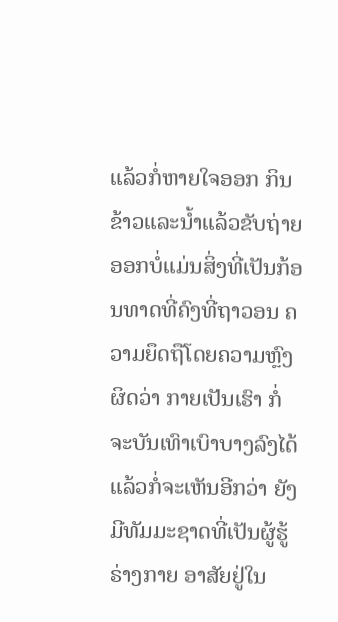ແລ້ວກໍ່ຫາຍໃຈອອກ ກິນຂ້າວແລະນ້ຳແລ້ວຂັບຖ່າຍອອກບໍ່ແມ່ນສິ່ງທີ່ເປັນກ້ອນທາດທີ່ຄົງທີ່ຖາວອນ ຄວາມຍຶດຖືໂດຍຄວາມຫຼົງຜິດວ່າ ກາຍເປັນເຮົາ ກໍ່ຈະບັນເທົາເບົາບາງລົງໄດ້ ແລ້ວກໍ່ຈະເຫັນອີກວ່າ ຍັງມີທັມມະຊາດທີ່ເປັນຜູ້ຮູ້ຣ່າງກາຍ ອາສັຍຢູ່ໃນ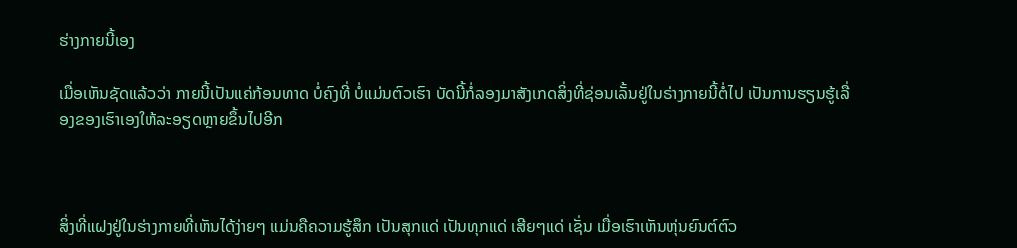ຮ່າງກາຍນີ້ເອງ

ເມື່ອເຫັນຊັດແລ້ວວ່າ ກາຍນີ້ເປັນແຄ່ກ້ອນທາດ ບໍ່ຄົງທີ່ ບໍ່ແມ່ນຕົວເຮົາ ບັດນີ້ກໍ່ລອງມາສັງເກດສິ່ງທີ່ຊ່ອນເລັ້ນຢູ່ໃນຣ່າງກາຍນີ້ຕໍ່ໄປ ເປັນການຮຽນຮູ້ເລື່ອງຂອງເຮົາເອງໃຫ້ລະອຽດຫຼາຍຂຶ້ນໄປອີກ



ສິ່ງທີ່ແຝງຢູ່ໃນຮ່າງກາຍທີ່ເຫັນໄດ້ງ່າຍໆ ແມ່ນຄືຄວາມຮູ້ສຶກ ເປັນສຸກແດ່ ເປັນທຸກແດ່ ເສີຍໆແດ່ ເຊັ່ນ ເມື່ອເຮົາເຫັນຫຸ່ນຍົນຕ໌ຕົວ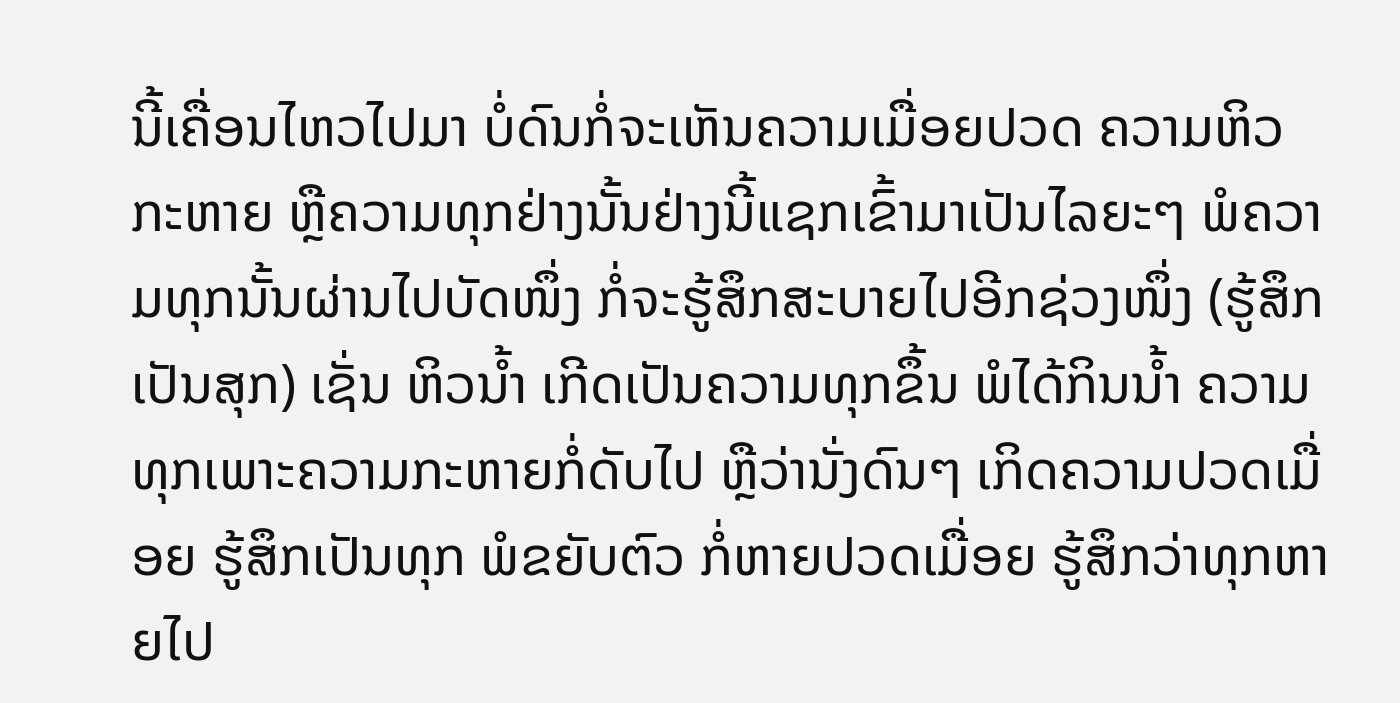ນີ້ເຄື່ອນໄຫວໄປມາ ບໍ່ດົນກໍ່ຈະເຫັນຄວາມເມື່ອຍປວດ ຄວາມຫິວກະຫາຍ ຫຼືຄວາມທຸກຢ່າງນັ້ນຢ່າງນີ້ແຊກເຂົ້າມາເປັນໄລຍະໆ ພໍຄວາມທຸກນັ້ນຜ່ານໄປບັດໜຶ່ງ ກໍ່ຈະຮູ້ສຶກສະບາຍໄປອີກຊ່ວງໜຶ່ງ (ຮູ້ສຶກເປັນສຸກ) ເຊັ່ນ ຫິວນ້ຳ ເກີດເປັນຄວາມທຸກຂຶ້ນ ພໍໄດ້ກິນນ້ຳ ຄວາມທຸກເພາະຄວາມກະຫາຍກໍ່ດັບໄປ ຫຼືວ່ານັ່ງດົນໆ ເກິດຄວາມປວດເມື່ອຍ ຮູ້ສຶກເປັນທຸກ ພໍຂຍັບຕົວ ກໍ່ຫາຍປວດເມື່ອຍ ຮູ້ສຶກວ່າທຸກຫາຍໄປ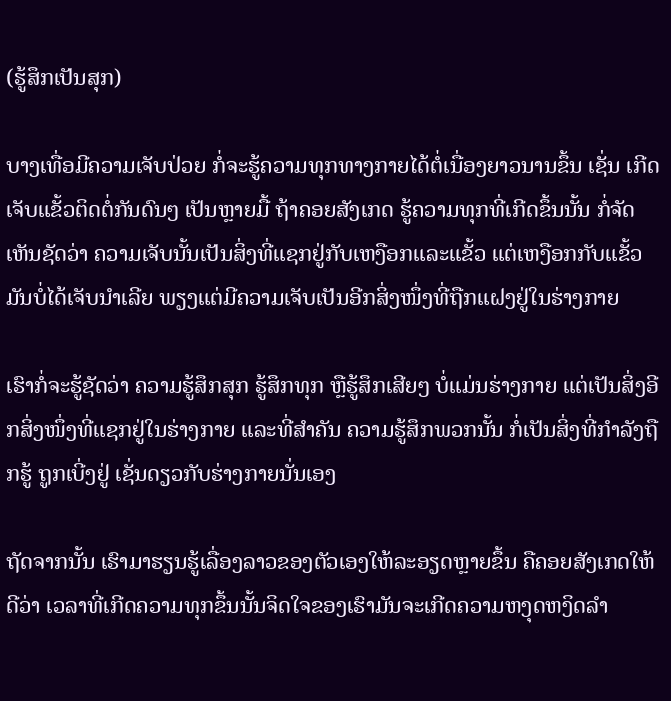(ຮູ້ສຶກເປັນສຸກ)

ບາງເທື່ອມີຄວາມເຈັບປ່ວຍ ກໍ່ຈະຮູ້ຄວາມທຸກທາງກາຍໄດ້ຕໍ່ເນື່ອງຍາວນານຂຶ້ນ ເຊັ່ນ ເກີດເຈັບແຂັ້ວຕິດຕໍ່ກັນດົນໆ ເປັນຫຼາຍມື້ ຖ້າຄອຍສັງເກດ ຮູ້ຄວາມທຸກທີ່ເກີດຂຶ້ນນັ້ນ ກໍ່ຈັດເຫັນຊັດວ່າ ຄວາມເຈັບນັ້ນເປັນສິ່ງທີ່ແຊກຢູ່ກັບເຫງືອກແລະແຂັ້ວ ແຕ່ເຫງືອກກັບແຂັ້ວມັນບໍ່ໄດ້ເຈັບນຳເລີຍ ພຽງແຕ່ມີຄວາມເຈັບເປັນອີກສິ່ງໜຶ່ງທີ່ຖືກແຝງຢູ່ໃນຮ່າງກາຍ

ເຮົາກໍ່ຈະຮູ້ຊັດວ່າ ຄວາມຮູ້ສຶກສຸກ ຮູ້ສຶກທຸກ ຫຼືຮູ້ສຶກເສີຍໆ ບໍ່ແມ່ນຮ່າງກາຍ ແຕ່ເປັນສິ່ງອີກສິ່ງໜຶ່ງທີ່ແຊກຢູ່ໃນຮ່າງກາຍ ແລະທີ່ສຳຄັນ ຄວາມຮູ້ສຶກພວກນັ້ນ ກໍ່ເປັນສິ່ງທີ່ກຳລັງຖືກຮູ້ ຖູກເບີ່ງຢູ່ ເຊັ່ນດຽວກັບຮ່າງກາຍນັ່ນເອງ

ຖັດຈາກນັ້ນ ເຮົາມາຮຽນຮູ້ເລື່ອງລາວຂອງຕັວເອງໃຫ້ລະອຽດຫຼາຍຂຶ້ນ ຄືຄອຍສັງເກດໃຫ້ດີວ່າ ເວລາທີ່ເກີດຄວາມທຸກຂຶ້ນນັ້ນຈິດໃຈຂອງເຮົາມັນຈະເກີດຄວາມຫງຸດຫງິດລຳ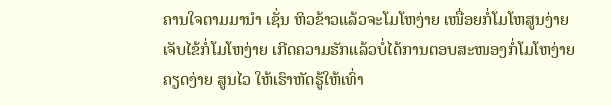ຄານໃຈຕາມມານຳ ເຊັ່ນ ຫິວຂ້າວແລ້ວຈະໂມໂຫງ່າຍ ເໜື່ອຍກໍ່ໂມໂຫສູນງ່າຍ ເຈັບໄຂ້ກໍ່ໂມໂຫງ່າຍ ເກີດຄວາມຮັກແລ້ວບໍ່ໄດ້ການຕອບສະໜອງກໍ່ໂມໂຫງ່າຍ ຄຽດງ່າຍ ສູນໄວ ໃຫ້ເຮົາຫັດຮູ້ໃຫ້ເທົ່າ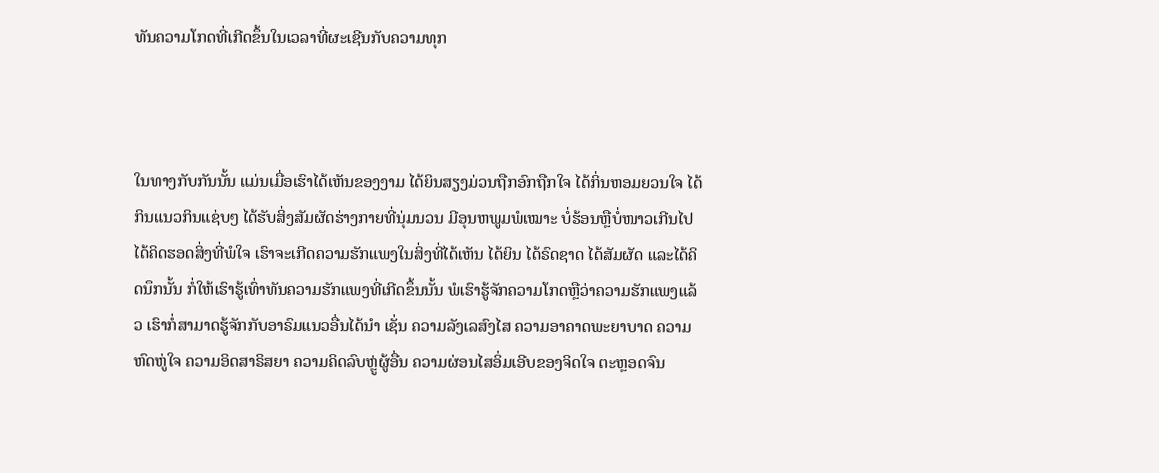ທັນຄວາມໂກດທີ່ເກີດຂຶ້ນໃນເວລາທີ່ຜະເຊີນກັບຄວາມທຸກ



ໃນທາງກັບກັນນັ້ນ ແມ່ນເມື່ອເຮົາໄດ້ເຫັນຂອງງາມ ໄດ້ຍິນສຽງມ່ວນຖືກອົກຖືກໃຈ ໄດ້ກິ່ນຫອມຍວນໃຈ ໄດ້ກິນແນວກິນແຊ່ບໆ ໄດ້ຮັບສິ່ງສັມຜັດຮ່າງກາຍທີ່ນຸ່ມນວນ ມີອຸນຫພູມພໍເໝາະ ບໍ່ຮ້ອນຫຼືບໍ່ໜາວເກີນໄປ ໄດ້ຄິດຮອດສິ່ງທີ່ພໍໃຈ ເຮົາຈະເກີດຄວາມຮັກແພງໃນສິ່ງທີ່ໄດ້ເຫັນ ໄດ້ຍິນ ໄດ້ຣົດຊາດ ໄດ້ສັມຜັດ ແລະໄດ້ຄິດນຶກນັ້ນ ກໍ່ໃຫ້ເຮົາຮູ້ເທົ່າທັນຄວາມຮັກແພງທີ່ເກີດຂຶ້ນນັ້ນ ພໍເຮົາຮູ້ຈັກຄວາມໂກດຫຼືວ່າຄວາມຮັກແພງແລ້ວ ເຮົາກໍ່ສາມາດຮູ້ຈັກກັບອາຣົມແນວອື່ນໄດ້ນຳ ເຊັ່ນ ຄວາມລັງເລສົງໄສ ຄວາມອາຄາດພະຍາບາດ ຄວາມຫົດຫູ່ໃຈ ຄວາມອິດສາຣິສຍາ ຄວາມຄິດລົບຫຼູ່ຜູ້ອື່ນ ຄວາມຜ່ອນໄສອິ່ມເອີບຂອງຈິດໃຈ ຕະຫຼອດຈົນ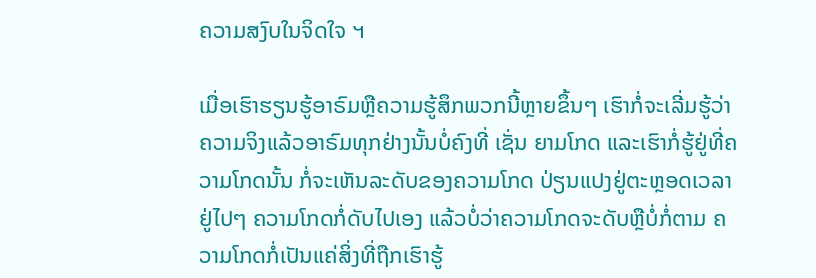ຄວາມສງົບໃນຈິດໃຈ ຯ

ເມື່ອເຮົາຮຽນຮູ້ອາຣົມຫຼືຄວາມຮູ້ສຶກພວກນີ້ຫຼາຍຂຶ້ນໆ ເຮົາກໍ່ຈະເລີ່ມຮູ້ວ່າ ຄວາມຈິງແລ້ວອາຣົມທຸກຢ່າງນັ້ນບໍ່ຄົງທີ່ ເຊັ່ນ ຍາມໂກດ ແລະເຮົາກໍ່ຮູ້ຢູ່ທີ່ຄວາມໂກດນັ້ນ ກໍ່ຈະເຫັນລະດັບຂອງຄວາມໂກດ ປ່ຽນແປງຢູ່ຕະຫຼອດເວລາ ຢູ່ໄປໆ ຄວາມໂກດກໍ່ດັບໄປເອງ ແລ້ວບໍ່ວ່າຄວາມໂກດຈະດັບຫຼືບໍ່ກໍ່ຕາມ ຄວາມໂກດກໍ່ເປັນແຄ່ສິ່ງທີ່ຖືກເຮົາຮູ້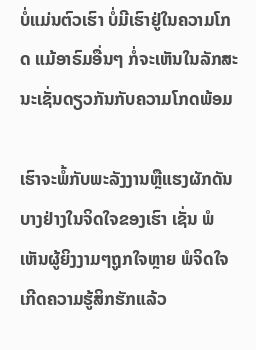ບໍ່ແມ່ນຕົວເຮົາ ບໍ່ມີເຮົາຢູ່ໃນຄວາມໂກດ ແມ້ອາຣົມອື່ນໆ ກໍ່ຈະເຫັນໃນລັກສະນະເຊັ່ນດຽວກັນກັບຄວາມໂກດພ້ອມ

ເຮົາຈະພໍ້ກັບພະລັງງານຫຼືແຮງຜັກດັນບາງຢ່າງໃນຈິດໃຈຂອງເຮົາ ເຊັ່ນ ພໍເຫັນຜູ້ຍິງງາມໆຖູກໃຈຫຼາຍ ພໍຈິດໃຈເກີດຄວາມຮູ້ສິກຮັກແລ້ວ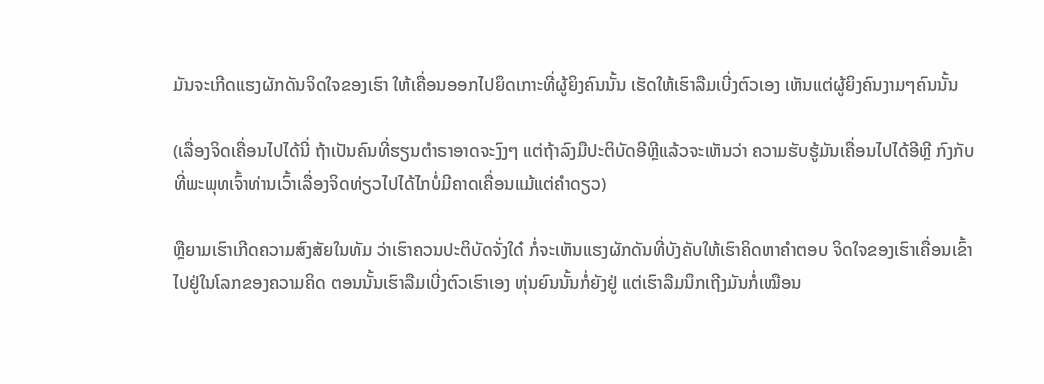ມັນຈະເກີດແຮງຜັກດັນຈິດໃຈຂອງເຮົາ ໃຫ້ເຄື່ອນອອກໄປຍຶດເກາະທີ່ຜູ້ຍິງຄົນນັ້ນ ເຮັດໃຫ້ເຮົາລືມເບີ່ງຕົວເອງ ເຫັນແຕ່ຜູ້ຍິງຄົນງາມໆຄົນນັ້ນ

(ເລື່ອງຈິດເຄື່ອນໄປໄດ້ນີ່ ຖ້າເປັນຄົນທີ່ຮຽນຕຳຣາອາດຈະງົງໆ ແຕ່ຖ້າລົງມືປະຕິບັດອີຫຼີແລ້ວຈະເຫັນວ່າ ຄວາມຮັບຮູ້ມັນເຄື່ອນໄປໄດ້ອີຫຼີ ກົງກັບທີ່ພະພຸທເຈົ້າທ່ານເວົ້າເລື່ອງຈິດທ່ຽວໄປໄດ້ໄກບໍ່ມີຄາດເຄື່ອນແມ້ແຕ່ຄຳດຽວ)

ຫຼືຍາມເຮົາເກີດຄວາມສົງສັຍໃນທັມ ວ່າເຮົາຄວນປະຕິບັດຈັ່ງໃດ໋ ກໍ່ຈະເຫັນແຮງຜັກດັນທີ່ບັງຄັບໃຫ້ເຮົາຄິດຫາຄຳຕອບ ຈິດໃຈຂອງເຮົາເຄື່ອນເຂົ້າໄປຢູ່ໃນໂລກຂອງຄວາມຄິດ ຕອນນັ້ນເຮົາລືມເບີ່ງຕົວເຮົາເອງ ຫຸ່ນຍົນນັ້ນກໍ່ຍັງຢູ່ ແຕ່ເຮົາລືມນຶກເຖີງມັນກໍ່ເໝືອນ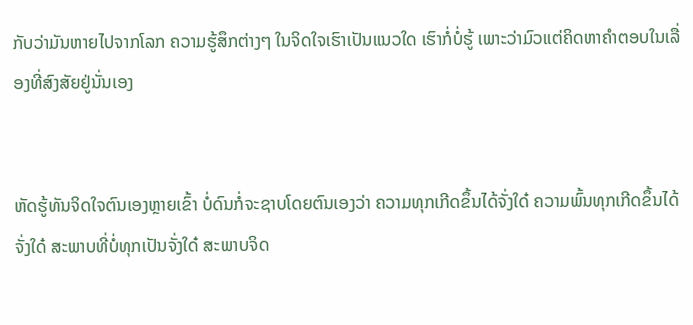ກັບວ່າມັນຫາຍໄປຈາກໂລກ ຄວາມຮູ້ສຶກຕ່າງໆ ໃນຈິດໃຈເຮົາເປັນແນວໃດ ເຮົາກໍ່ບໍ່ຮູ້ ເພາະວ່າມົວແຕ່ຄິດຫາຄຳຕອບໃນເລື່ອງທີ່ສົງສັຍຢູ່ນັ່ນເອງ


ຫັດຮູ້ທັນຈິດໃຈຕົນເອງຫຼາຍເຂົ້າ ບໍ່ດົນກໍ່ຈະຊາບໂດຍຕົນເອງວ່າ ຄວາມທຸກເກີດຂຶ້ນໄດ້ຈັ່ງໃດ໋ ຄວາມພົ້ນທຸກເກີດຂຶ້ນໄດ້ຈັ່ງໃດ໋ ສະພາບທີ່ບໍ່ທຸກເປັນຈັ່ງໃດ໋ ສະພາບຈິດ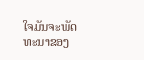ໃຈມັນຈະພັດທະນາຂອງ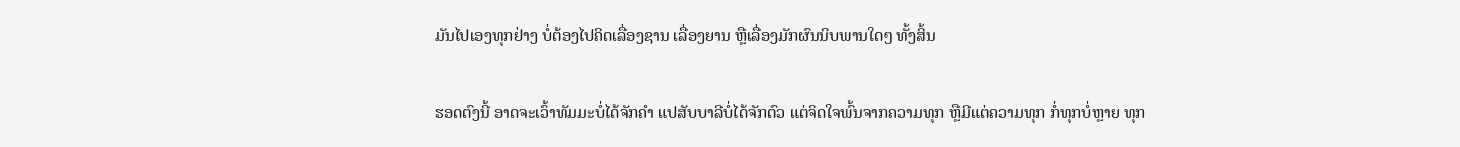ມັນໄປເອງທຸກຢ່າງ ບໍ່ຕ້ອງໄປຄິດເລື່ອງຊານ ເລື່ອງຍານ ຫຼືເລື່ອງມັກຜົນນິບພານໃດໆ ທັ້ງສິ້ນ

ຮອດຕົງນີ້ ອາດຈະເວົ້າທັມມະບໍ່ໄດ້ຈັກຄຳ ແປສັບບາລີບໍ່ໄດ້ຈັກຕົວ ແຕ່ຈິດໃຈພົ້ນຈາກຄວາມທຸກ ຫຼືມີແຕ່ຄວາມທຸກ ກໍ່ທຸກບໍ່ຫຼາຍ ທຸກ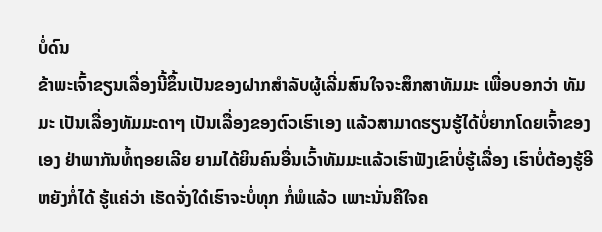ບໍ່ດົນ
ຂ້າພະເຈົ້າຂຽນເລື່ອງນີ້ຂຶ້ນເປັນຂອງຝາກສຳລັບຜູ້ເລີ່ມສົນໃຈຈະສຶກສາທັມມະ ເພື່ອບອກວ່າ ທັມມະ ເປັນເລື່ອງທັມມະດາໆ ເປັນເລື່ອງຂອງຕົວເຮົາເອງ ແລ້ວສາມາດຮຽນຮູ້ໄດ້ບໍ່ຍາກໂດຍເຈົ້າຂອງເອງ ຢ່າພາກັນທໍ້ຖອຍເລີຍ ຍາມໄດ້ຍິນຄົນອື່ນເວົ້າທັມມະແລ້ວເຮົາຟັງເຂົາບໍ່ຮູ້ເລື່ອງ ເຮົາບໍ່ຕ້ອງຮູ້ອີຫຍັງກໍ່ໄດ້ ຮູ້ແຄ່ວ່າ ເຮັດຈັ່ງໃດ໋ເຮົາຈະບໍ່ທຸກ ກໍ່ພໍແລ້ວ ເພາະນັ່ນຄືໃຈຄ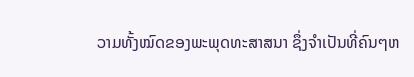ວາມທັ້ງໝົດຂອງພະພຸດທະສາສນາ ຊຶ່ງຈຳເປັນທີ່ຄົນໆຫ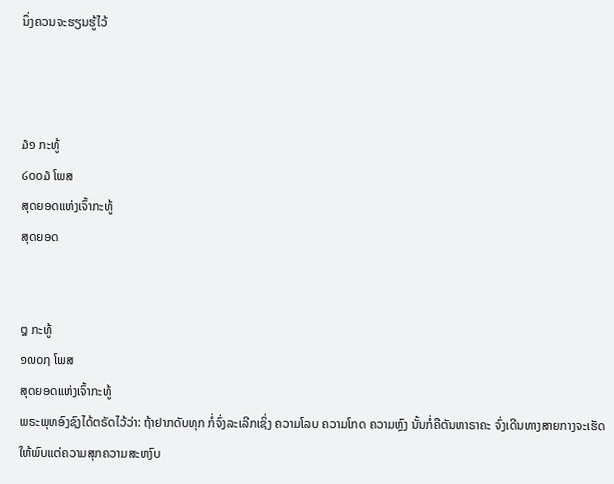ນຶ່ງຄວນຈະຮຽນຮູ້ໄວ້



໓໑ ກະທູ້
໒໐໐໓ ໂພສ
ສຸດຍອດແຫ່ງເຈົ້າກະທູ້
ສຸດຍອດ


໘ ກະທູ້
໑໙໐໗ ໂພສ
ສຸດຍອດແຫ່ງເຈົ້າກະທູ້
ພຣະພຸທອົງຊົງໄດ້ຕຣັດໄວ້ວ່າ: ຖ້າຢາກດັບທຸກ ກໍ່ຈົ່ງລະເລີກເຊິ່ງ ຄວາມໂລບ ຄວາມໂກດ ຄວາມຫຼົງ ນັ້ນກໍ່ຄືຕັນຫາຣາຄະ ຈົ່ງເດີນທາງສາຍກາງຈະເຮັດໃຫ້ພົບແຕ່ຄວາມສຸກຄວາມສະຫງົບ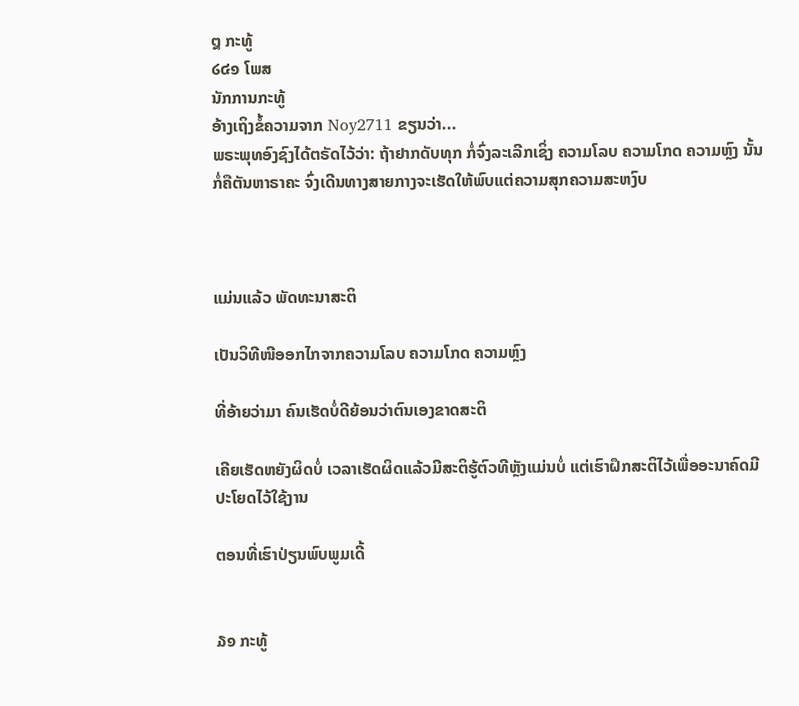໘ ກະທູ້
໒໔໑ ໂພສ
ນັກການກະທູ້
ອ້າງເຖິງຂໍ້ຄວາມຈາກ Noy2711 ຂຽນວ່າ...
ພຣະພຸທອົງຊົງໄດ້ຕຣັດໄວ້ວ່າ: ຖ້າຢາກດັບທຸກ ກໍ່ຈົ່ງລະເລີກເຊິ່ງ ຄວາມໂລບ ຄວາມໂກດ ຄວາມຫຼົງ ນັ້ນກໍ່ຄືຕັນຫາຣາຄະ ຈົ່ງເດີນທາງສາຍກາງຈະເຮັດໃຫ້ພົບແຕ່ຄວາມສຸກຄວາມສະຫງົບ



ແມ່ນແລ້ວ ພັດທະນາສະຕິ

ເປັນວິທີໜີອອກໄກຈາກຄວາມໂລບ ຄວາມໂກດ ຄວາມຫຼົງ

ທີ່ອ້າຍວ່າມາ ຄົນເຮັດບໍ່ດີຍ້ອນວ່າຕົນເອງຂາດສະຕິ

ເຄີຍເຮັດຫຍັງຜິດບໍ່ ເວລາເຮັດຜິດແລ້ວມີສະຕິຮູ້ຕົວທີຫຼັງແມ່ນບໍ່ ແຕ່ເຮົາຝຶກສະຕິໄວ້ເພື່ອອະນາຄົດມີປະໂຍດໄວ້ໃຊ້ງານ

ຕອນທີ່ເຮົາປ່ຽນພົບພູມເດີ້


໓໑ ກະທູ້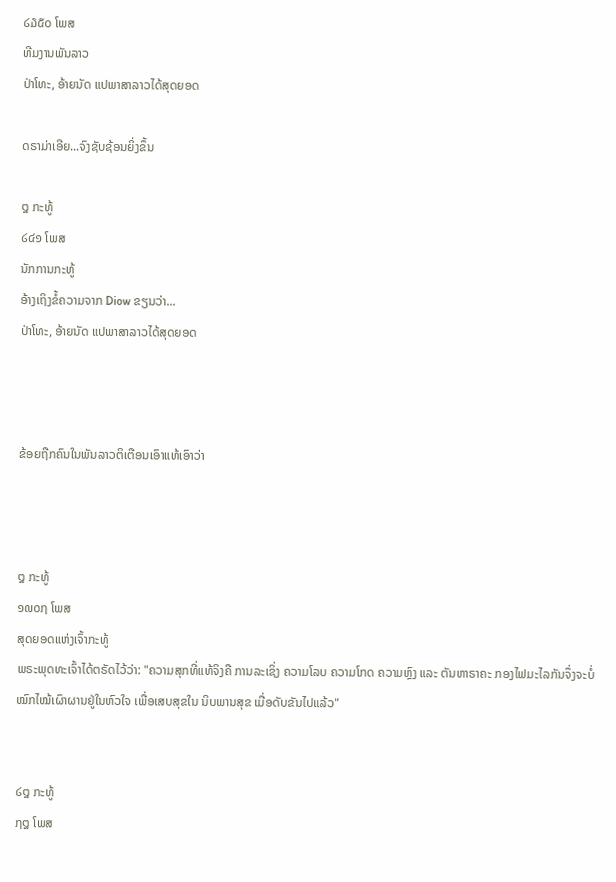໒໓໕໐ ໂພສ
ທີມງານພັນລາວ
ປ່າໂທະ, ອ້າຍນັດ ແປພາສາລາວໄດ້ສຸດຍອດ

ດຣາມ່າເອີຍ...ຈົງຊັບຊ້ອນຍິ່ງຂຶ້ນ

໘ ກະທູ້
໒໔໑ ໂພສ
ນັກການກະທູ້
ອ້າງເຖິງຂໍ້ຄວາມຈາກ Diow ຂຽນວ່າ...
ປ່າໂທະ, ອ້າຍນັດ ແປພາສາລາວໄດ້ສຸດຍອດ



ຂ້ອຍຖືກຄົນໃນພັນລາວຕິເຕືອນເອົາແທ້ເອົາວ່າ



໘ ກະທູ້
໑໙໐໗ ໂພສ
ສຸດຍອດແຫ່ງເຈົ້າກະທູ້
ພຣະພຸດທະເຈົ້າໄດ້ຕຣັດໄວ້ວ່າ: "ຄວາມສຸກທີ່ແທ້ຈິງຄື ການລະເຊິ່ງ ຄວາມໂລບ ຄວາມໂກດ ຄວາມຫຼົງ ແລະ ຕັນຫາຣາຄະ ກອງໄຟມະໄລກັນຈຶ່ງຈະບໍ່ໝົກໄໝ້ເຜົາຜານຢູ່ໃນຫົວໃຈ ເພື່ອເສບສຸຂໃນ ນິບພານສຸຂ ເມື່ອດັບຂັນໄປແລ້ວ"


໒໘ ກະທູ້
໗໘ ໂພສ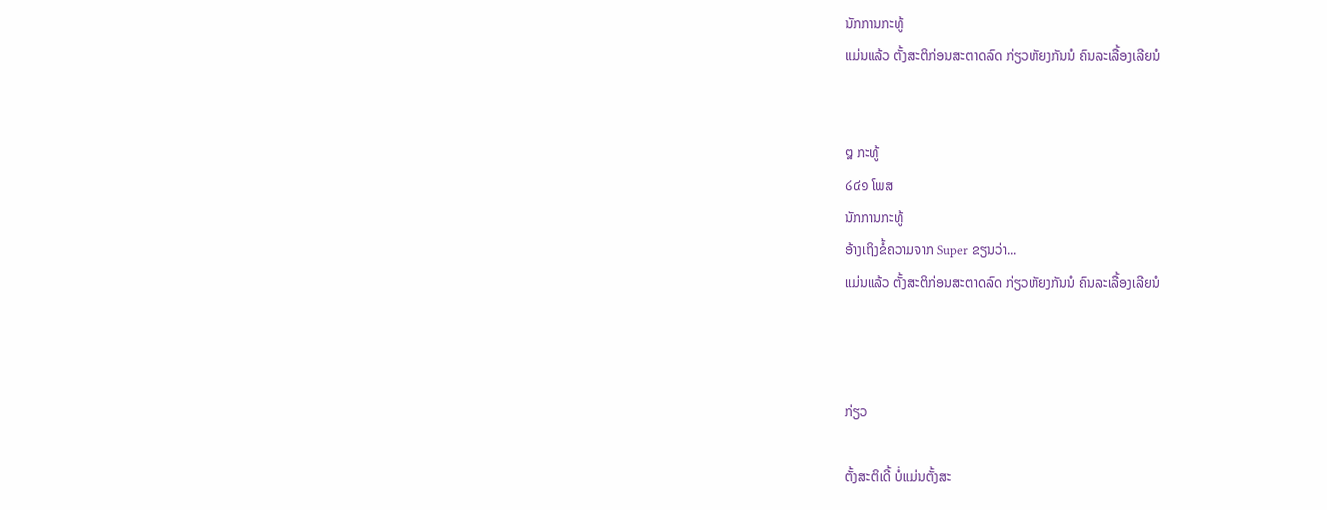ນັກການກະທູ້
ແມ່ນແລ້ວ ຕັ້ງສະຕິກ່ອນສະຕາດລົດ ກ່ຽວຫັຍງກັນນໍ ຄົນລະເລື້ອງເລີຍນໍ


໘ ກະທູ້
໒໔໑ ໂພສ
ນັກການກະທູ້
ອ້າງເຖິງຂໍ້ຄວາມຈາກ Super ຂຽນວ່າ...
ແມ່ນແລ້ວ ຕັ້ງສະຕິກ່ອນສະຕາດລົດ ກ່ຽວຫັຍງກັນນໍ ຄົນລະເລື້ອງເລີຍນໍ



ກ່ຽວ

ຕັ້ງສະຕິເດີ້ ບໍ່ແມ່ນຕັ້ງສະ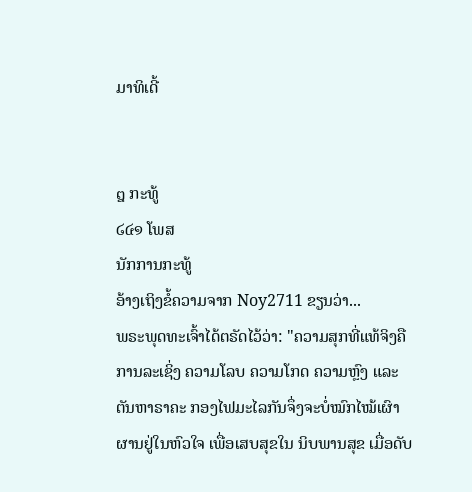ມາທິເດີ້


໘ ກະທູ້
໒໔໑ ໂພສ
ນັກການກະທູ້
ອ້າງເຖິງຂໍ້ຄວາມຈາກ Noy2711 ຂຽນວ່າ...
ພຣະພຸດທະເຈົ້າໄດ້ຕຣັດໄວ້ວ່າ: "ຄວາມສຸກທີ່ແທ້ຈິງຄື ການລະເຊິ່ງ ຄວາມໂລບ ຄວາມໂກດ ຄວາມຫຼົງ ແລະ ຕັນຫາຣາຄະ ກອງໄຟມະໄລກັນຈຶ່ງຈະບໍ່ໝົກໄໝ້ເຜົາຜານຢູ່ໃນຫົວໃຈ ເພື່ອເສບສຸຂໃນ ນິບພານສຸຂ ເມື່ອດັບ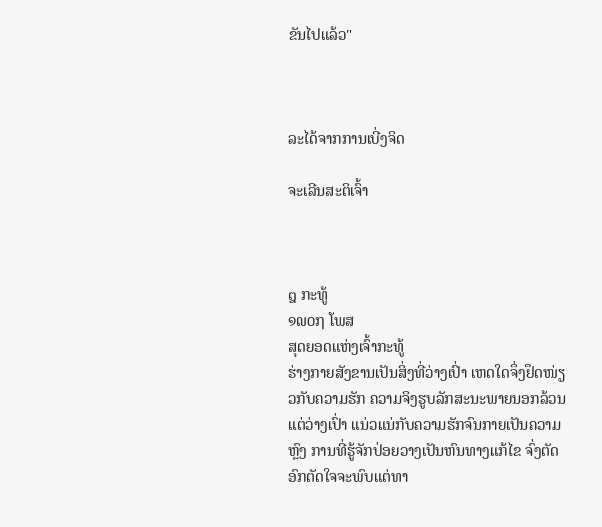ຂັນໄປແລ້ວ"



ລະໄດ້ຈາກການເບີ່ງຈິດ

ຈະເລີນສະຕິເຈົ້າ



໘ ກະທູ້
໑໙໐໗ ໂພສ
ສຸດຍອດແຫ່ງເຈົ້າກະທູ້
ຮ່າງກາຍສັງຂານເປັນສິ່ງທີ່ວ່າງເປົ່າ ເຫດໃດຈຶ່ງຢຶດໜ່ຽວກັບຄວາມຮັກ ຄວາມຈິງຮູບລັກສະນະພາຍນອກລ້ວນແຕ່ວ່າງເປົ່າ ແນ່ວແນ່ກັບຄວາມຮັກຈົນກາຍເປັນຄວາມຫຼົງ ການທີ່ຮູ້ຈັກປ່ອຍວາງເປັນຫົນທາງແກ້ໄຂ ຈົ່ງຕັດອົກຕັດໃຈຈະພົບແຕ່ທາ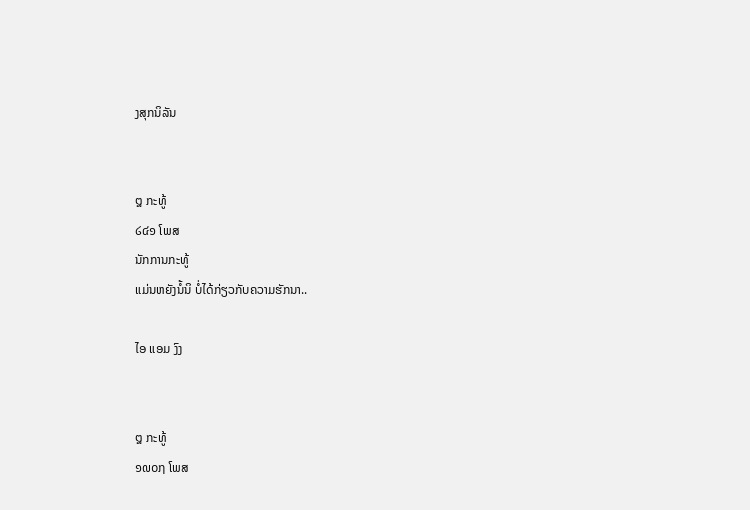ງສຸກນິລັນ


໘ ກະທູ້
໒໔໑ ໂພສ
ນັກການກະທູ້
ແມ່ນຫຍັງນໍ້ນິ ບໍ່ໄດ້ກ່ຽວກັບຄວາມຮັກນາ..

ໄອ ແອມ ງົງ


໘ ກະທູ້
໑໙໐໗ ໂພສ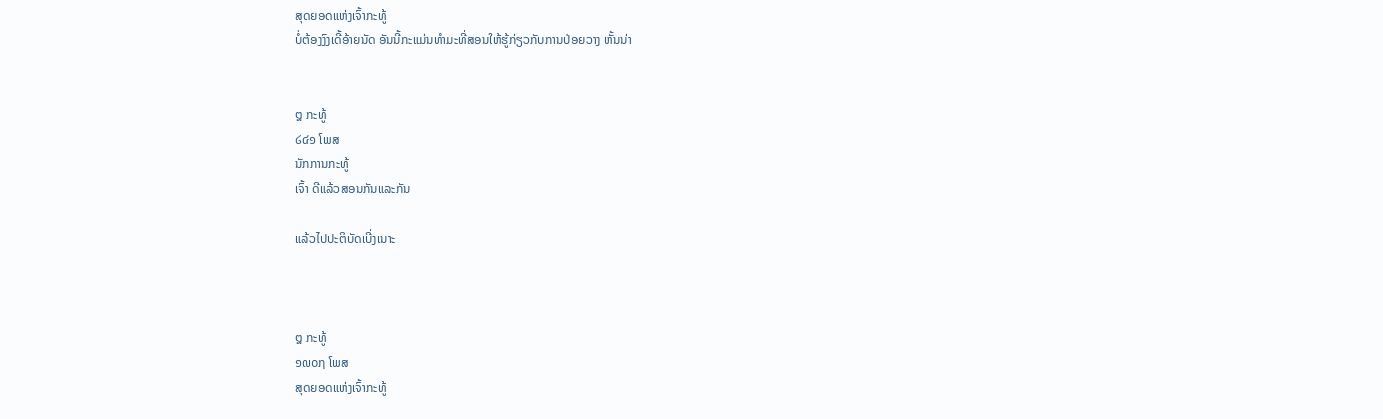ສຸດຍອດແຫ່ງເຈົ້າກະທູ້
ບໍ່ຕ້ອງງົງເດີ້ອ້າຍນັດ ອັນນີ້ກະແມ່ນທຳມະທີ່ສອນໃຫ້ຮູ້ກ່ຽວກັບການປ່ອຍວາງ ຫັ້ນນ່າ


໘ ກະທູ້
໒໔໑ ໂພສ
ນັກການກະທູ້
ເຈົ້າ ດີແລ້ວສອນກັນແລະກັນ

ແລ້ວໄປປະຕິບັດເບີ່ງເນາະ



໘ ກະທູ້
໑໙໐໗ ໂພສ
ສຸດຍອດແຫ່ງເຈົ້າກະທູ້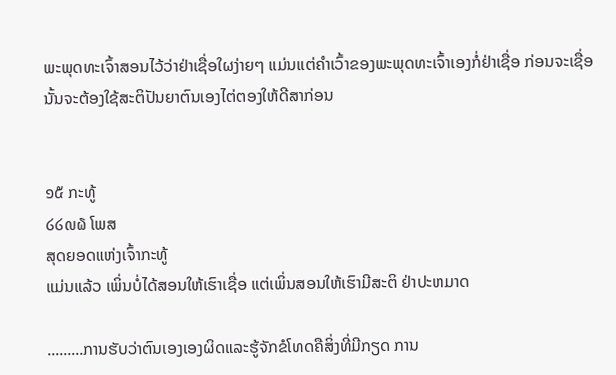ພະພຸດທະເຈົ້າສອນໄວ້ວ່າຢ່າເຊື່ອໃຜງ່າຍໆ ແມ່ນແຕ່ຄຳເວົ້າຂອງພະພຸດທະເຈົ້າເອງກໍ່ຢ່າເຊື່ອ ກ່ອນຈະເຊື່ອນັ້ນຈະຕ້ອງໃຊ້ສະຕິປັນຍາຕົນເອງໄຕ່ຕອງໃຫ້ດີສາກ່ອນ


໑໕ ກະທູ້
໒໒໙໖ ໂພສ
ສຸດຍອດແຫ່ງເຈົ້າກະທູ້
ແມ່ນແລ້ວ ເພິ່ນບໍ່ໄດ້ສອນໃຫ້ເຮົາເຊື່ອ ແຕ່ເພິ່ນສອນໃຫ້ເຮົາມີສະຕິ ຢ່າປະຫມາດ

.........ການຮັບວ່າຕົນເອງເອງຜິດແລະຮູ້ຈັກຂໍໂທດຄືສິ່ງທີ່ມີກຽດ ການ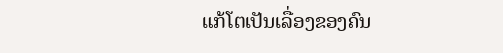ແກ້ໂຕເປັນເລື່ອງຂອງຄົນ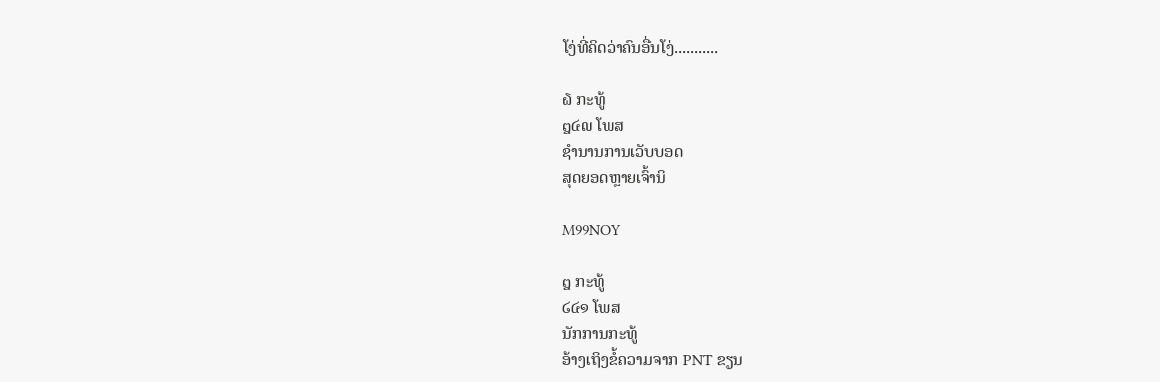ໂງ່ທີ່ຄິດວ່າຄົນອື່ນໂງ່...........

໖ ກະທູ້
໘໔໙ ໂພສ
ຊຳນານການເວັບບອດ
ສຸດຍອດຫຼາຍເຈົ້ານິ

M99NOY

໘ ກະທູ້
໒໔໑ ໂພສ
ນັກການກະທູ້
ອ້າງເຖິງຂໍ້ຄວາມຈາກ PNT ຂຽນ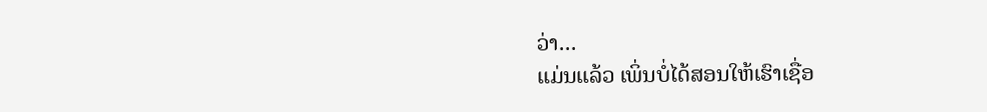ວ່າ...
ແມ່ນແລ້ວ ເພິ່ນບໍ່ໄດ້ສອນໃຫ້ເຮົາເຊື່ອ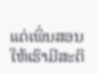ແຕ່ເພິ່ນສອນໃຫ້ເຮົາມີສະຕິ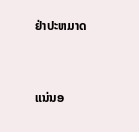ຢ່າປະຫມາດ



ແນ່ນອ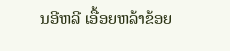ນອີຫລີ ເອື້ອຍຫລ້າຂ້ອຍ